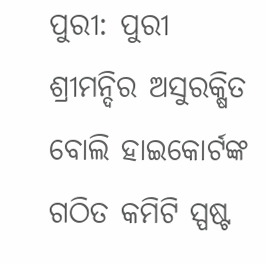ପୁରୀ: ପୁରୀ ଶ୍ରୀମନ୍ଦିର ଅସୁରକ୍ଷିତ ବୋଲି ହାଇକୋର୍ଟଙ୍କ ଗଠିତ କମିଟି ସ୍ପଷ୍ଟ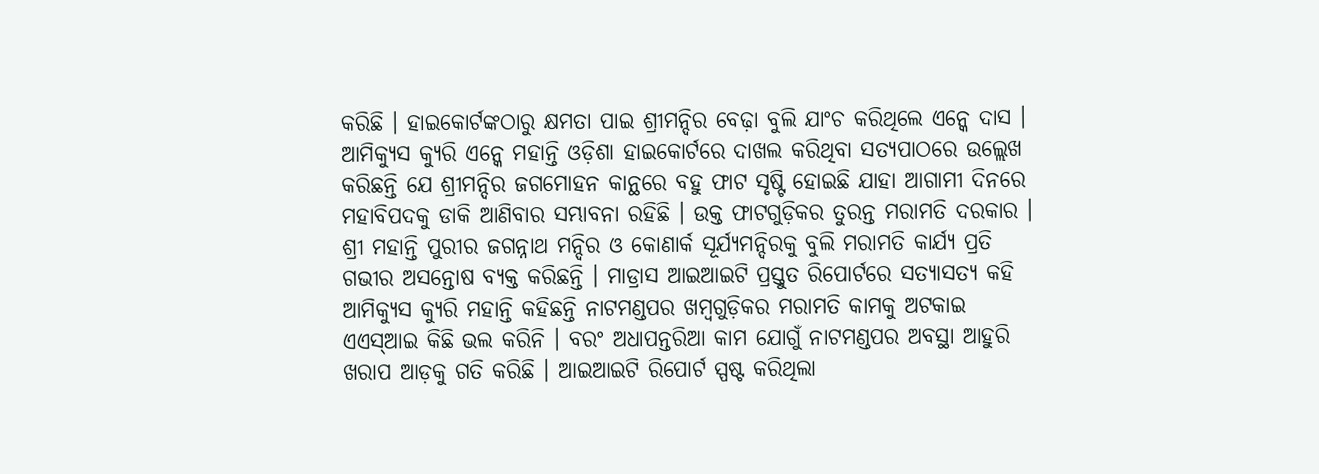କରିଛି । ହାଇକୋର୍ଟଙ୍କଠାରୁ କ୍ଷମତା ପାଇ ଶ୍ରୀମନ୍ଦିର ବେଢ଼ା ବୁଲି ଯାଂଚ କରିଥିଲେ ଏନ୍କେ ଦାସ । ଆମିକ୍ୟୁସ କ୍ୟୁରି ଏନ୍କେ ମହାନ୍ତି ଓଡ଼ିଶା ହାଇକୋର୍ଟରେ ଦାଖଲ କରିଥିବା ସତ୍ୟପାଠରେ ଉଲ୍ଲେଖ କରିଛନ୍ତି ଯେ ଶ୍ରୀମନ୍ଦିର ଜଗମୋହନ କାନ୍ଥରେ ବହୁ ଫାଟ ସୃଷ୍ଟି ହୋଇଛି ଯାହା ଆଗାମୀ ଦିନରେ ମହାବିପଦକୁ ଡାକି ଆଣିବାର ସମ୍ଭାବନା ରହିଛି । ଉକ୍ତ ଫାଟଗୁଡ଼ିକର ତୁରନ୍ତ ମରାମତି ଦରକାର ।
ଶ୍ରୀ ମହାନ୍ତି ପୁରୀର ଜଗନ୍ନାଥ ମନ୍ଦିର ଓ କୋଣାର୍କ ସୂର୍ଯ୍ୟମନ୍ଦିରକୁ ବୁଲି ମରାମତି କାର୍ଯ୍ୟ ପ୍ରତି ଗଭୀର ଅସନ୍ତୋଷ ବ୍ୟକ୍ତ କରିଛନ୍ତି । ମାଡ୍ରାସ ଆଇଆଇଟି ପ୍ରସ୍ତୁତ ରିପୋର୍ଟରେ ସତ୍ୟାସତ୍ୟ କହି ଆମିକ୍ୟୁସ କ୍ୟୁରି ମହାନ୍ତି କହିଛନ୍ତି ନାଟମଣ୍ଡପର ଖମ୍ବଗୁଡ଼ିକର ମରାମତି କାମକୁ ଅଟକାଇ ଏଏସ୍ଆଇ କିଛି ଭଲ କରିନି । ବରଂ ଅଧାପନ୍ତରିଆ କାମ ଯୋଗୁଁ ନାଟମଣ୍ଡପର ଅବସ୍ଥା ଆହୁରି ଖରାପ ଆଡ଼କୁ ଗତି କରିଛି । ଆଇଆଇଟି ରିପୋର୍ଟ ସ୍ପଷ୍ଟ କରିଥିଲା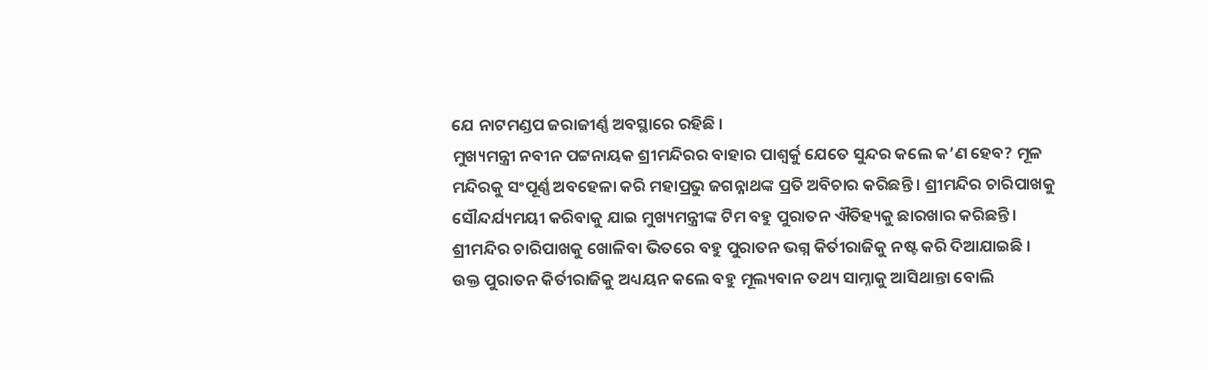ଯେ ନାଟମଣ୍ଡପ ଜରାଜୀର୍ଣ୍ଣ ଅବସ୍ଥାରେ ରହିଛି ।
ମୁଖ୍ୟମନ୍ତ୍ରୀ ନବୀନ ପଟ୍ଟନାୟକ ଶ୍ରୀମନ୍ଦିରର ବାହାର ପାଶ୍ୱର୍କୁ ଯେତେ ସୁନ୍ଦର କଲେ କ’ଣ ହେବ? ମୂଳ ମନ୍ଦିରକୁ ସଂପୂର୍ଣ୍ଣ ଅବହେଳା କରି ମହାପ୍ରଭୁ ଜଗନ୍ନାଥଙ୍କ ପ୍ରତି ଅବିଚାର କରିଛନ୍ତି । ଶ୍ରୀମନ୍ଦିର ଚାରିପାଖକୁ ସୌନ୍ଦର୍ଯ୍ୟମୟୀ କରିବାକୁ ଯାଇ ମୁଖ୍ୟମନ୍ତ୍ରୀଙ୍କ ଟିମ ବହୁ ପୁରାତନ ଐତିହ୍ୟକୁ ଛାରଖାର କରିଛନ୍ତି । ଶ୍ରୀମନ୍ଦିର ଚାରିପାଖକୁ ଖୋଳିବା ଭିତରେ ବହୁ ପୁରାତନ ଭଗ୍ନ କିର୍ତୀରାଜିକୁ ନଷ୍ଟ କରି ଦିଆଯାଇଛି ।
ଉକ୍ତ ପୁରାତନ କିର୍ତୀରାଜିକୁ ଅଧ୍ୟୟନ କଲେ ବହୁ ମୂଲ୍ୟବାନ ତଥ୍ୟ ସାମ୍ନାକୁ ଆସିଥାନ୍ତା ବୋଲି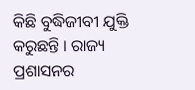କିଛି ବୁଦ୍ଧିଜୀବୀ ଯୁକ୍ତି କରୁଛନ୍ତି । ରାଜ୍ୟ ପ୍ରଶାସନର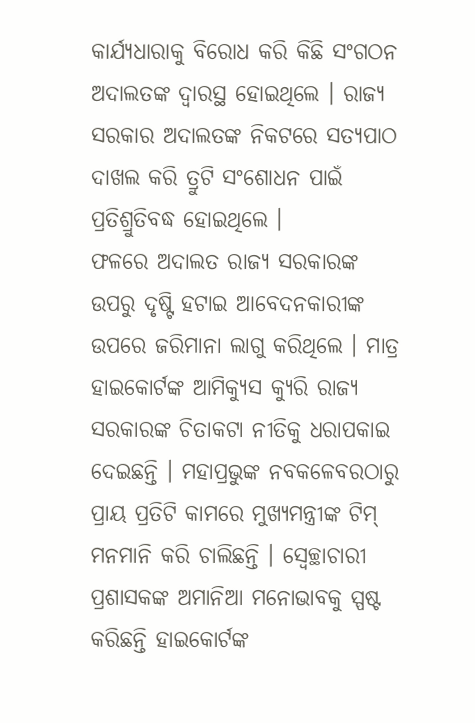କାର୍ଯ୍ୟଧାରାକୁ ବିରୋଧ କରି କିଛି ସଂଗଠନ ଅଦାଲତଙ୍କ ଦ୍ୱାରସ୍ଥ ହୋଇଥିଲେ । ରାଜ୍ୟ ସରକାର ଅଦାଲତଙ୍କ ନିକଟରେ ସତ୍ୟପାଠ ଦାଖଲ କରି ତ୍ରୁଟି ସଂଶୋଧନ ପାଇଁ ପ୍ରତିଶ୍ରୁତିବଦ୍ଧ ହୋଇଥିଲେ ।
ଫଳରେ ଅଦାଲତ ରାଜ୍ୟ ସରକାରଙ୍କ ଉପରୁ ଦୃଷ୍ଟି ହଟାଇ ଆବେଦନକାରୀଙ୍କ ଉପରେ ଜରିମାନା ଲାଗୁ କରିଥିଲେ । ମାତ୍ର ହାଇକୋର୍ଟଙ୍କ ଆମିକ୍ୟୁସ କ୍ୟୁରି ରାଜ୍ୟ ସରକାରଙ୍କ ଚିତାକଟା ନୀତିକୁ ଧରାପକାଇ ଦେଇଛନ୍ତି । ମହାପ୍ରଭୁଙ୍କ ନବକଳେବରଠାରୁ ପ୍ରାୟ ପ୍ରତିଟି କାମରେ ମୁଖ୍ୟମନ୍ତ୍ରୀଙ୍କ ଟିମ୍ ମନମାନି କରି ଚାଲିଛନ୍ତି । ସ୍ୱେଚ୍ଛାଚାରୀ ପ୍ରଶାସକଙ୍କ ଅମାନିଆ ମନୋଭାବକୁ ସ୍ପଷ୍ଟ କରିଛନ୍ତି ହାଇକୋର୍ଟଙ୍କ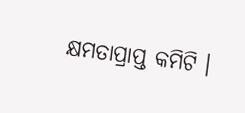କ୍ଷମତାପ୍ରାପ୍ତ କମିଟି ।